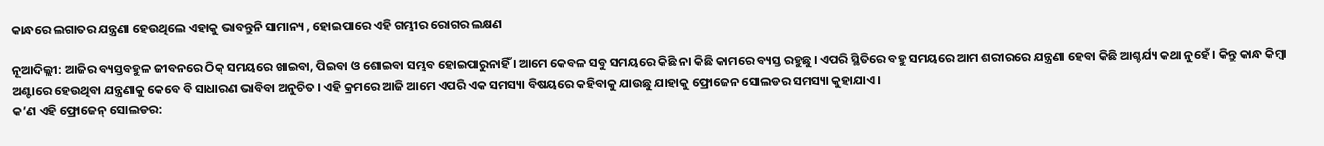କାନ୍ଧରେ ଲଗାତର ଯନ୍ତ୍ରଣା ହେଉଥିଲେ ଏହାକୁ ଭାବନ୍ତୁନି ସାମାନ୍ୟ , ହୋଇପାରେ ଏହି ଗମ୍ଭୀର ରୋଗର ଲକ୍ଷଣ

ନୂଆଦିଲ୍ଲୀ: ଆଜିର ବ୍ୟସ୍ତବହୁଳ ଜୀବନରେ ଠିକ୍ ସମୟରେ ଖାଇବା, ପିଇବା ଓ ଶୋଇବା ସମ୍ଭବ ହୋଇପାରୁନାହିଁ । ଆମେ କେବଳ ସବୁ ସମୟରେ କିଛି ନା କିଛି କାମରେ ବ୍ୟସ୍ତ ରହୁଛୁ । ଏପରି ସ୍ଥିତିରେ ବହୁ ସମୟରେ ଆମ ଶରୀରରେ ଯନ୍ତ୍ରଣା ହେବା କିଛି ଆଶ୍ଚର୍ଯ୍ୟ କଥା ନୁହେଁ । କିନ୍ତୁ କାନ୍ଧ କିମ୍ବା ଅଣ୍ଟାରେ ହେଉଥିବା ଯନ୍ତ୍ରଣାକୁ କେବେ ବି ସାଧାରଣ ଭାବିବା ଅନୁଚିତ । ଏହି କ୍ରମରେ ଆଜି ଆମେ ଏପରି ଏକ ସମସ୍ୟା ବିଷୟରେ କହିବାକୁ ଯାଉଛୁ ଯାହାକୁ ଫ୍ରୋଜେନ ସୋଲଡର ସମସ୍ୟା କୁହାଯାଏ ।
କ’ଣ ଏହି ଫ୍ରୋଜେନ୍ ସୋଲଡର: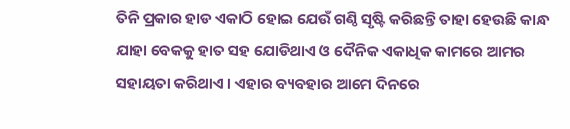ତିନି ପ୍ରକାର ହାଡ ଏକାଠି ହୋଇ ଯେଉଁ ଗଣ୍ଠି ସୃଷ୍ଟି କରିଛନ୍ତି ତାହା ହେଉଛି କାନ୍ଧ ଯାହା ବେକକୁ ହାତ ସହ ଯୋଡିଥାଏ ଓ ଦୈନିକ ଏକାଧିକ କାମରେ ଆମର ସହାୟତା କରିଥାଏ । ଏହାର ବ୍ୟବହାର ଆମେ ଦିନରେ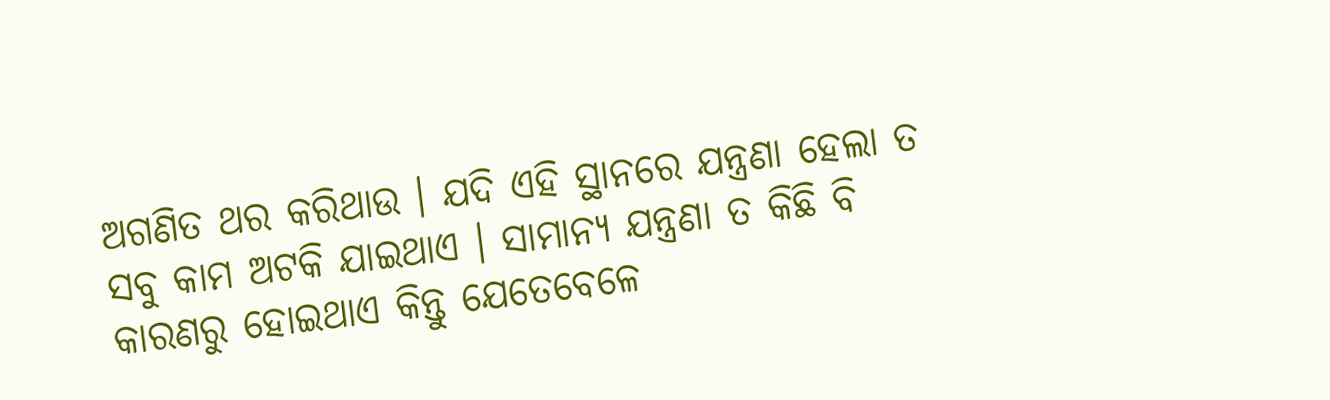ଅଗଣିତ ଥର କରିଥାଉ । ଯଦି ଏହି ସ୍ଥାନରେ ଯନ୍ତ୍ରଣା ହେଲା ତ ସବୁ କାମ ଅଟକି ଯାଇଥାଏ । ସାମାନ୍ୟ ଯନ୍ତ୍ରଣା ତ କିଛି ବି କାରଣରୁ ହୋଇଥାଏ କିନ୍ତୁ ଯେତେବେଳେ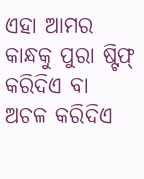ଏହା ଆମର କାନ୍ଧକୁ ପୁରା ଷ୍ଟିଫ୍ କରିଦିଏ ବା ଅଚଳ କରିଦିଏ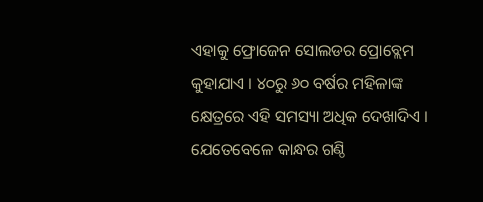ଏହାକୁ ଫ୍ରୋଜେନ ସୋଲଡର ପ୍ରୋବ୍ଲେମ କୁହାଯାଏ । ୪୦ରୁ ୬୦ ବର୍ଷର ମହିଳାଙ୍କ କ୍ଷେତ୍ରରେ ଏହି ସମସ୍ୟା ଅଧିକ ଦେଖାଦିଏ ।
ଯେତେବେଳେ କାନ୍ଧର ଗଣ୍ଠି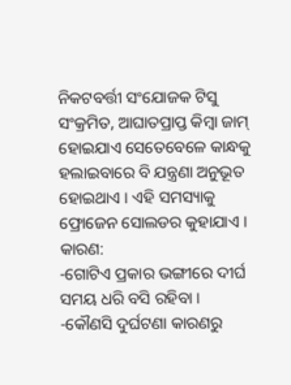ନିକଟବର୍ତ୍ତୀ ସଂଯୋଜକ ଟିସୁ ସଂକ୍ରମିତ, ଆଘାତପ୍ରାପ୍ତ କିମ୍ବା ଜାମ୍ ହୋଇଯାଏ ସେତେବେଳେ କାନ୍ଧକୁ ହଲାଇବାରେ ବି ଯନ୍ତ୍ରଣା ଅନୁଭୂତ ହୋଇଥାଏ । ଏହି ସମସ୍ୟାକୁ ଫ୍ରୋଜେନ ସୋଲଡର କୁହାଯାଏ ।
କାରଣ:
-ଗୋଟିଏ ପ୍ରକାର ଭଙ୍ଗୀରେ ଦୀର୍ଘ ସମୟ ଧରି ବସି ରହିବା ।
-କୌଣସି ଦୁର୍ଘଟଣା କାରଣରୁ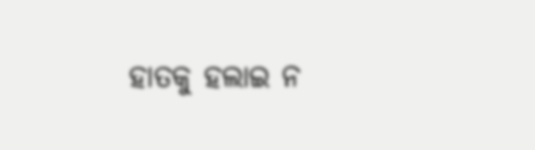ହାତକୁ ହଲାଇ ନ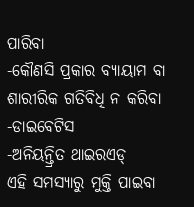ପାରିବା
-କୌଣସି ପ୍ରକାର ବ୍ୟାୟାମ ବା ଶାରୀରିକ ଗତିବିଧି ନ କରିବା
-ଡାଇବେଟିସ
-ଅନିୟନ୍ତ୍ରିତ ଥାଇରଏଡ୍
ଏହି ସମସ୍ୟାରୁ ମୁକ୍ତି ପାଇବା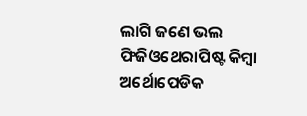ଲାଗି ଜଣେ ଭଲ ଫିଜିଓଥେରାପିଷ୍ଟ କିମ୍ବା ଅର୍ଥୋପେଡିକ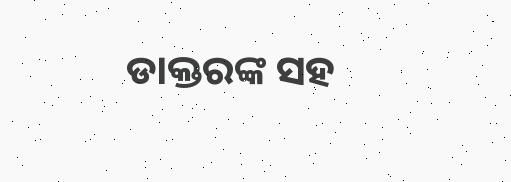ଡାକ୍ତରଙ୍କ ସହ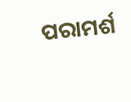ପରାମର୍ଶ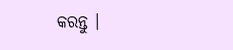କରନ୍ତୁ ।